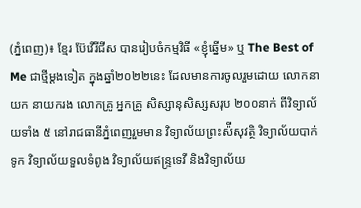(ភ្នំពេញ)៖ ខ្មែរ ប៊ែវើរីជីស បានរៀបចំកម្មវិធី «ខ្ញុំឆ្នើម» ឬ The Best of Me ជាថ្មីម្ដងទៀត ក្នុងឆ្នាំ២០២២នេះ ដែលមានការចូលរួមដោយ លោកនាយក នាយករង លោកគ្រូ អ្នកគ្រូ សិស្សានុសិស្សសរុប ២០០នាក់ ពីវិទ្យាល័យទាំង ៥ នៅរាជធានីភ្នំពេញរួមមាន វិទ្យាល័យព្រះស៉ីសុវត្ថិ វិទ្យាល័យបាក់ទូក វិទ្យាល័យទួលទំពូង វិទ្យាល័យឥន្ទ្រទេវី និងវិទ្យាល័យ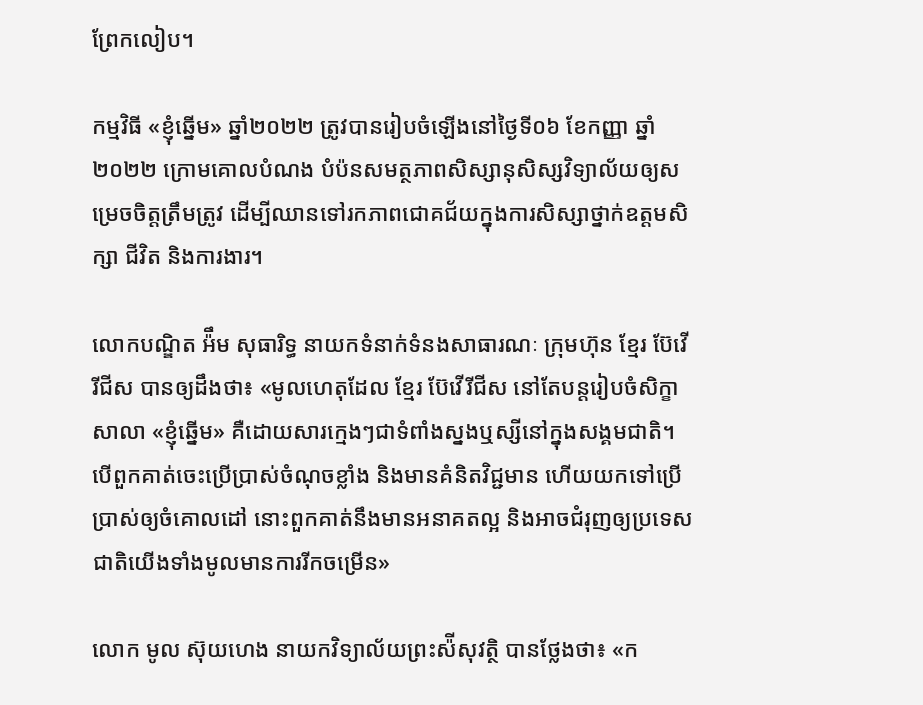ព្រែកលៀប។

កម្មវិធី «ខ្ញុំឆ្នើម» ឆ្នាំ២០២២ ត្រូវបានរៀបចំឡើងនៅថ្ងៃទី០៦ ខែកញ្ញា ឆ្នាំ២០២២ ក្រោមគោលបំណង បំប៉នសមត្ថភាពសិស្សានុសិស្សវិទ្យាល័យឲ្យសម្រេចចិត្តត្រឹមត្រូវ ដើម្បីឈានទៅរកភាពជោគជ័យក្នុងការសិស្សាថ្នាក់ឧត្តមសិក្សា ជីវិត និងការងារ។

លោកបណ្ឌិត អ៉ឹម សុធារិទ្ធ នាយកទំនាក់ទំនងសាធារណៈ ក្រុមហ៊ុន ខ្មែរ ប៊ែវើរីជីស បានឲ្យដឹងថា៖ «មូលហេតុដែល ខ្មែរ ប៊ែវើរីជីស នៅតែបន្តរៀបចំសិក្ខាសាលា «ខ្ញុំឆ្នើម» គឺដោយសារក្មេងៗជាទំពាំងស្នងឬស្សីនៅក្នុងសង្គមជាតិ។ បើពួកគាត់ចេះប្រើប្រាស់ចំណុចខ្លាំង និងមានគំនិតវិជ្ជមាន ហើយយកទៅប្រើប្រាស់ឲ្យចំគោលដៅ នោះពួកគាត់នឹងមានអនាគតល្អ និងអាចជំរុញឲ្យប្រទេសជាតិយើងទាំងមូលមានការរីកចម្រើន»

លោក មូល ស៊ុយហេង នាយកវិទ្យាល័យព្រះស៉ីសុវត្ថិ បានថ្លែងថា៖ «ក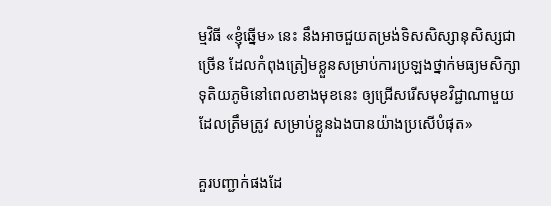ម្មវិធី «ខ្ញុំឆ្នើម» នេះ នឹងអាចជួយតម្រង់ទិសសិស្សានុសិស្សជាច្រើន ដែលកំពុងត្រៀមខ្លួនសម្រាប់ការប្រឡងថ្នាក់មធ្យមសិក្សាទុតិយភូមិនៅពេលខាងមុខនេះ ឲ្យជ្រើសរើសមុខវិជ្ជាណាមួយដែលត្រឹមត្រូវ សម្រាប់ខ្លួនឯងបានយ៉ាងប្រសើបំផុត»

គួរបញ្ជាក់ផងដែ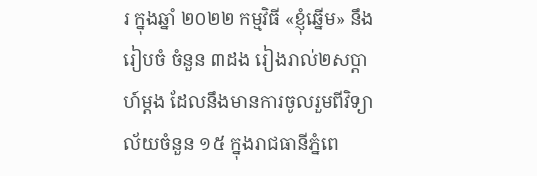រ ក្នុងឆ្នាំ ២០២២ កម្មវិធី «ខ្ញុំឆ្នើម» នឹងរៀបចំ ចំនួន ៣ដង រៀងរាល់២សប្តាហ៍ម្ដង ដែលនឹងមានការចូលរួមពីវិទ្យាល័យចំនួន ១៥ ក្នុងរាជធានីភ្នំពេ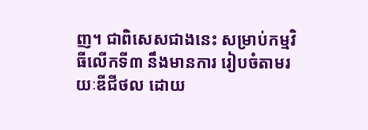ញ។ ជាពិសេសជាងនេះ សម្រាប់កម្មវិធីលើកទី៣ នឹងមានការ រៀបចំតាមរយៈឌីជីថល ដោយ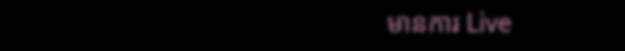មានការ Live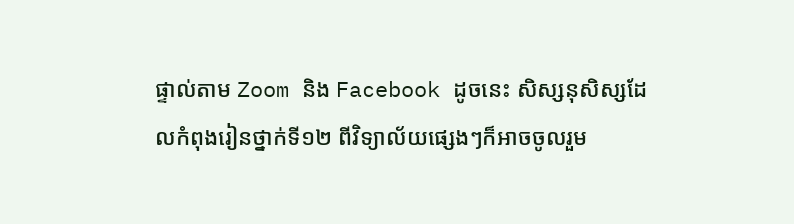ផ្ទាល់តាម Zoom និង Facebook ដូចនេះ សិស្សនុសិស្សដែលកំពុងរៀនថ្នាក់ទី១២ ពីវិទ្យាល័យផ្សេងៗក៏អាចចូលរួម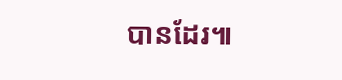បានដែរ៕